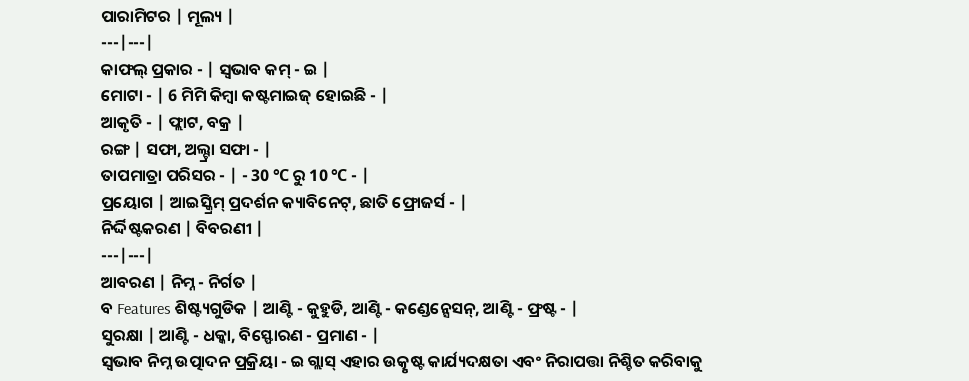ପାରାମିଟର | ମୂଲ୍ୟ |
---|---|
କାଫଲ୍ ପ୍ରକାର - | ସ୍ୱଭାବ କମ୍ - ଇ |
ମୋଟା - | 6 ମିମି କିମ୍ବା କଷ୍ଟମାଇଜ୍ ହୋଇଛି - |
ଆକୃତି - | ଫ୍ଲାଟ, ବକ୍ର |
ରଙ୍ଗ | ସଫା, ଅଲ୍ଟ୍ରା ସଫା - |
ତାପମାତ୍ରା ପରିସର - | - 30 ℃ ରୁ 10 ℃ - |
ପ୍ରୟୋଗ | ଆଇସ୍କ୍ରିମ୍ ପ୍ରଦର୍ଶନ କ୍ୟାବିନେଟ୍, ଛାତି ଫ୍ରୋଜର୍ସ - |
ନିର୍ଦ୍ଦିଷ୍ଟକରଣ | ବିବରଣୀ |
---|---|
ଆବରଣ | ନିମ୍ନ - ନିର୍ଗତ |
ବ Features ଶିଷ୍ଟ୍ୟଗୁଡିକ | ଆଣ୍ଟି - କୁହୁଡି, ଆଣ୍ଟି - କଣ୍ଡେନ୍ସେସନ୍, ଆଣ୍ଟି - ଫ୍ରଷ୍ଟ - |
ସୁରକ୍ଷା | ଆଣ୍ଟି - ଧକ୍କା, ବିସ୍ଫୋରଣ - ପ୍ରମାଣ - |
ସ୍ୱଭାବ ନିମ୍ନ ଉତ୍ପାଦନ ପ୍ରକ୍ରିୟା - ଇ ଗ୍ଲାସ୍ ଏହାର ଉତ୍କୃଷ୍ଟ କାର୍ଯ୍ୟଦକ୍ଷତା ଏବଂ ନିରାପତ୍ତା ନିଶ୍ଚିତ କରିବାକୁ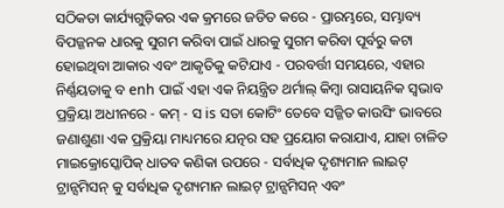ସଠିକତା କାର୍ଯ୍ୟଗୁଡ଼ିକର ଏକ କ୍ରମରେ ଜଡିତ କରେ - ପ୍ରାରମ୍ଭରେ, ସମ୍ଭାବ୍ୟ ବିପଜ୍ଜନକ ଧାରକୁ ସୁଗମ କରିବା ପାଇଁ ଧାରକୁ ସୁଗମ କରିବା ପୂର୍ବରୁ କଟା ହୋଇଥିବା ଆକାର ଏବଂ ଆକୃତିକୁ କଟିଯାଏ - ପରବର୍ତ୍ତୀ ସମୟରେ, ଏହାର ନିର୍ଣ୍ଣୟତାକୁ ବ enh ପାଇଁ ଏହା ଏକ ନିୟନ୍ତ୍ରିତ ଥର୍ମାଲ୍ କିମ୍ବା ରାସାୟନିକ ସ୍ୱଭାବ ପ୍ରକ୍ରିୟା ଅଧୀନରେ - କମ୍ - ସ is ସତା କୋଟିଂ ତେବେ ସଜ୍ଜିତ କାଉସିଂ ଭାବରେ ଜଣାଶୁଣା ଏକ ପ୍ରକ୍ରିୟା ମାଧ୍ୟମରେ ଯତ୍ନର ସହ ପ୍ରୟୋଗ କରାଯାଏ, ଯାହା ଚାଳିତ ମାଇକ୍ରୋସ୍କୋପିକ୍ ଧାତବ କଣିକା ଉପରେ - ସର୍ବାଧିକ ଦୃଶ୍ୟମାନ ଲାଇଟ୍ ଟ୍ରାନ୍ସମିସନ୍ କୁ ସର୍ବାଧିକ ଦୃଶ୍ୟମାନ ଲାଇଟ୍ ଟ୍ରାନ୍ସମିସନ୍ ଏବଂ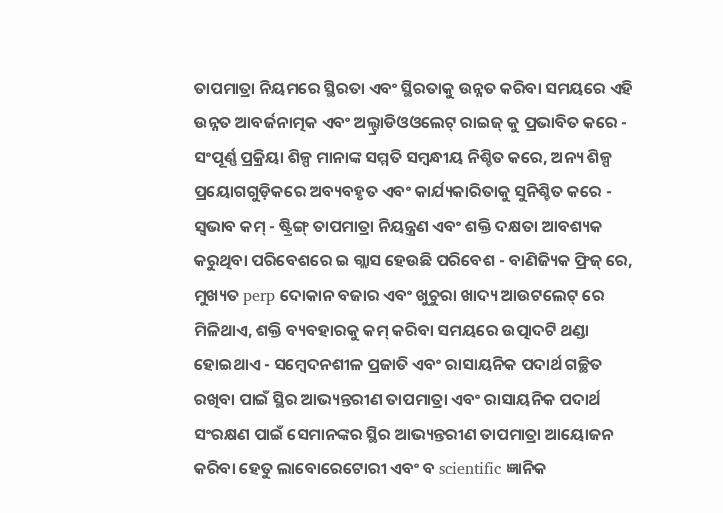ତାପମାତ୍ରା ନିୟମରେ ସ୍ଥିରତା ଏବଂ ସ୍ଥିରତାକୁ ଉନ୍ନତ କରିବା ସମୟରେ ଏହି ଉନ୍ନତ ଆବର୍ଜନାତ୍ମକ ଏବଂ ଅଲ୍ଟ୍ରାଡିଓଓଲେଟ୍ ରାଇଜ୍ କୁ ପ୍ରଭାବିତ କରେ - ସଂପୂର୍ଣ୍ଣ ପ୍ରକ୍ରିୟା ଶିଳ୍ପ ମାନାଙ୍କ ସମ୍ମତି ସମ୍ବନ୍ଧୀୟ ନିଶ୍ଚିତ କରେ, ଅନ୍ୟ ଶିଳ୍ପ ପ୍ରୟୋଗଗୁଡ଼ିକରେ ଅବ୍ୟବହୃତ ଏବଂ କାର୍ଯ୍ୟକାରିତାକୁ ସୁନିଶ୍ଚିତ କରେ -
ସ୍ୱଭାବ କମ୍ - ଷ୍ଟ୍ରିଙ୍ଗ୍ ତାପମାତ୍ରା ନିୟନ୍ତ୍ରଣ ଏବଂ ଶକ୍ତି ଦକ୍ଷତା ଆବଶ୍ୟକ କରୁଥିବା ପରିବେଶରେ ଇ ଗ୍ଲାସ ହେଉଛି ପରିବେଶ - ବାଣିଜ୍ୟିକ ଫ୍ରିଜ୍ ରେ, ମୁଖ୍ୟତ perp ଦୋକାନ ବଜାର ଏବଂ ଖୁଚୁରା ଖାଦ୍ୟ ଆଉଟଲେଟ୍ ରେ ମିଳିଥାଏ, ଶକ୍ତି ବ୍ୟବହାରକୁ କମ୍ କରିବା ସମୟରେ ଉତ୍ପାଦଟି ଥଣ୍ଡା ହୋଇଥାଏ - ସମ୍ବେଦନଶୀଳ ପ୍ରଜାତି ଏବଂ ରାସାୟନିକ ପଦାର୍ଥ ଗଚ୍ଛିତ ରଖିବା ପାଇଁ ସ୍ଥିର ଆଭ୍ୟନ୍ତରୀଣ ତାପମାତ୍ରା ଏବଂ ରାସାୟନିକ ପଦାର୍ଥ ସଂରକ୍ଷଣ ପାଇଁ ସେମାନଙ୍କର ସ୍ଥିର ଆଭ୍ୟନ୍ତରୀଣ ତାପମାତ୍ରା ଆୟୋଜନ କରିବା ହେତୁ ଲାବୋରେଟୋରୀ ଏବଂ ବ scientific ଜ୍ଞାନିକ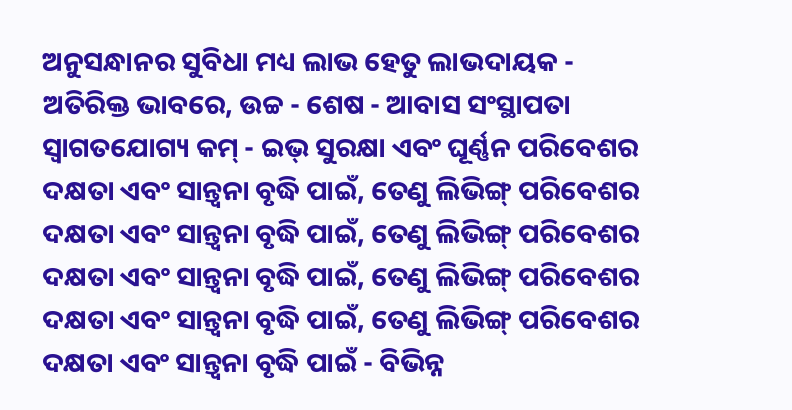ଅନୁସନ୍ଧାନର ସୁବିଧା ମଧ୍ୟ ଲାଭ ହେତୁ ଲାଭଦାୟକ - ଅତିରିକ୍ତ ଭାବରେ, ଉଚ୍ଚ - ଶେଷ - ଆବାସ ସଂସ୍ଥାପତା ସ୍ୱାଗତଯୋଗ୍ୟ କମ୍ - ଇଭ୍ ସୁରକ୍ଷା ଏବଂ ଘୂର୍ଣ୍ଣନ ପରିବେଶର ଦକ୍ଷତା ଏବଂ ସାନ୍ତ୍ୱନା ବୃଦ୍ଧି ପାଇଁ, ତେଣୁ ଲିଭିଙ୍ଗ୍ ପରିବେଶର ଦକ୍ଷତା ଏବଂ ସାନ୍ତ୍ୱନା ବୃଦ୍ଧି ପାଇଁ, ତେଣୁ ଲିଭିଙ୍ଗ୍ ପରିବେଶର ଦକ୍ଷତା ଏବଂ ସାନ୍ତ୍ୱନା ବୃଦ୍ଧି ପାଇଁ, ତେଣୁ ଲିଭିଙ୍ଗ୍ ପରିବେଶର ଦକ୍ଷତା ଏବଂ ସାନ୍ତ୍ୱନା ବୃଦ୍ଧି ପାଇଁ, ତେଣୁ ଲିଭିଙ୍ଗ୍ ପରିବେଶର ଦକ୍ଷତା ଏବଂ ସାନ୍ତ୍ୱନା ବୃଦ୍ଧି ପାଇଁ - ବିଭିନ୍ନ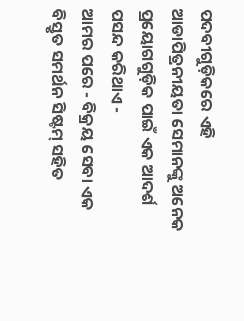ପଦବୀଗୁଡ଼ିକରେ ଏହି ଆଡାପିତ୍ରନୀୟତା ସେମାନଙ୍କୁ ଅନେକ ପ୍ରୟୋଗଗୁଡ଼ିକ ପାଇଁ ଏକ ଆଦର୍ଶ ପସନ୍ଦ କରିଥାଏ -
ଆମର ପରେ - ବିକ୍ରୟ ସେବା ଏକ ବିସ୍ତୃତ ସମର୍ଥନ ସିଷ୍ଟମ୍ ସହିତ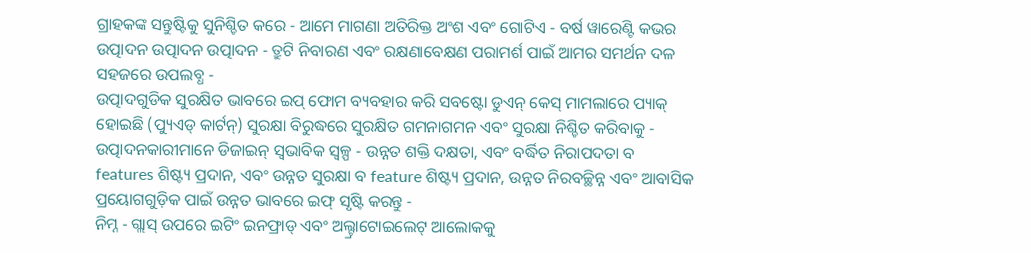ଗ୍ରାହକଙ୍କ ସନ୍ତୁଷ୍ଟିକୁ ସୁନିଶ୍ଚିତ କରେ - ଆମେ ମାଗଣା ଅତିରିକ୍ତ ଅଂଶ ଏବଂ ଗୋଟିଏ - ବର୍ଷ ୱାରେଣ୍ଟି କଭର ଉତ୍ପାଦନ ଉତ୍ପାଦନ ଉତ୍ପାଦନ - ତ୍ରୁଟି ନିବାରଣ ଏବଂ ରକ୍ଷଣାବେକ୍ଷଣ ପରାମର୍ଶ ପାଇଁ ଆମର ସମର୍ଥନ ଦଳ ସହଜରେ ଉପଲବ୍ଧ -
ଉତ୍ପାଦଗୁଡିକ ସୁରକ୍ଷିତ ଭାବରେ ଇପ୍ ଫୋମ ବ୍ୟବହାର କରି ସବଷ୍ଟୋ ଡୁଏନ୍ କେସ୍ ମାମଲାରେ ପ୍ୟାକ୍ ହୋଇଛି (ପ୍ୟୁଏଡ୍ କାର୍ଟନ୍) ସୁରକ୍ଷା ବିରୁଦ୍ଧରେ ସୁରକ୍ଷିତ ଗମନାଗମନ ଏବଂ ସୁରକ୍ଷା ନିଶ୍ଚିତ କରିବାକୁ -
ଉତ୍ପାଦନକାରୀମାନେ ଡିଜାଇନ୍ ସ୍ୱଭାବିକ ସ୍ୱଳ୍ପ - ଉନ୍ନତ ଶକ୍ତି ଦକ୍ଷତା, ଏବଂ ବର୍ଦ୍ଧିତ ନିରାପଦତା ବ features ଶିଷ୍ଟ୍ୟ ପ୍ରଦାନ, ଏବଂ ଉନ୍ନତ ସୁରକ୍ଷା ବ feature ଶିଷ୍ଟ୍ୟ ପ୍ରଦାନ, ଉନ୍ନତ ନିରବଚ୍ଛିନ୍ନ ଏବଂ ଆବାସିକ ପ୍ରୟୋଗଗୁଡ଼ିକ ପାଇଁ ଉନ୍ନତ ଭାବରେ ଇଫ୍ ସୃଷ୍ଟି କରନ୍ତୁ -
ନିମ୍ନ - ଗ୍ଲାସ୍ ଉପରେ ଇଟିଂ ଇନଫ୍ରାଡ୍ ଏବଂ ଅଲ୍ଟ୍ରାଟୋଇଲେଟ୍ ଆଲୋକକୁ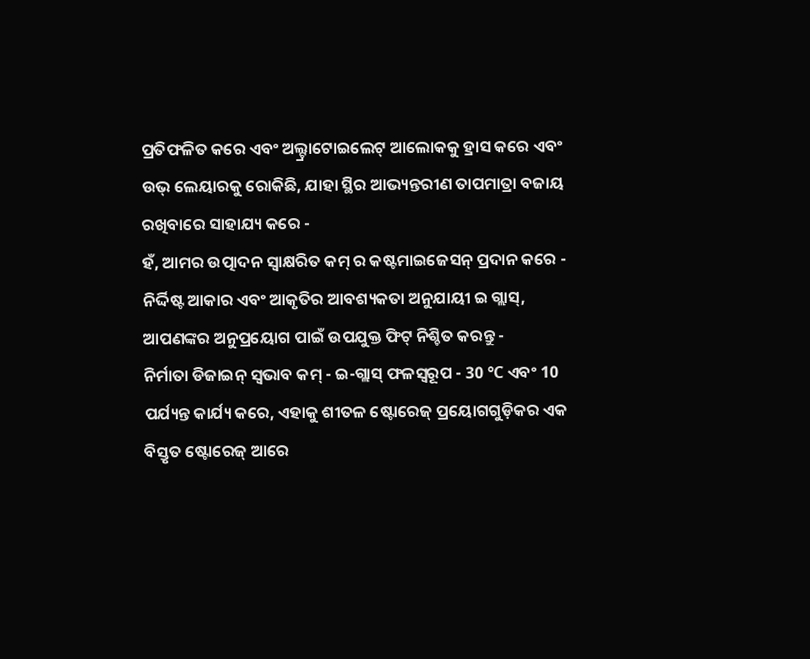ପ୍ରତିଫଳିତ କରେ ଏବଂ ଅଲ୍ଟ୍ରାଟୋଇଲେଟ୍ ଆଲୋକକୁ ହ୍ରାସ କରେ ଏବଂ ଉଭ୍ ଲେୟାରକୁ ରୋକିଛି, ଯାହା ସ୍ଥିର ଆଭ୍ୟନ୍ତରୀଣ ତାପମାତ୍ରା ବଜାୟ ରଖିବାରେ ସାହାଯ୍ୟ କରେ -
ହଁ, ଆମର ଉତ୍ପାଦନ ସ୍ୱାକ୍ଷରିତ କମ୍ ର କଷ୍ଟମାଇଜେସନ୍ ପ୍ରଦାନ କରେ - ନିର୍ଦ୍ଦିଷ୍ଟ ଆକାର ଏବଂ ଆକୃତିର ଆବଶ୍ୟକତା ଅନୁଯାୟୀ ଇ ଗ୍ଲାସ୍, ଆପଣଙ୍କର ଅନୁପ୍ରୟୋଗ ପାଇଁ ଉପଯୁକ୍ତ ଫିଟ୍ ନିଶ୍ଚିତ କରନ୍ତୁ -
ନିର୍ମାତା ଡିଜାଇନ୍ ସ୍ୱଭାବ କମ୍ - ଇ-ଗ୍ଲାସ୍ ଫଳସ୍ୱରୂପ - 30 ℃ ଏବଂ 10 ପର୍ଯ୍ୟନ୍ତ କାର୍ଯ୍ୟ କରେ, ଏହାକୁ ଶୀତଳ ଷ୍ଟୋରେଜ୍ ପ୍ରୟୋଗଗୁଡ଼ିକର ଏକ ବିସ୍ତୃତ ଷ୍ଟୋରେଜ୍ ଆରେ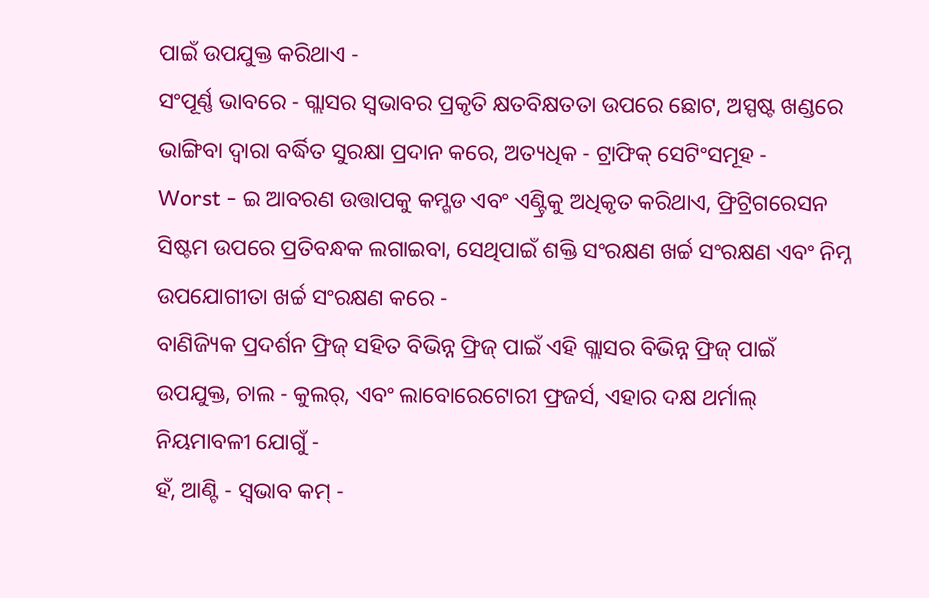ପାଇଁ ଉପଯୁକ୍ତ କରିଥାଏ -
ସଂପୂର୍ଣ୍ଣ ଭାବରେ - ଗ୍ଲାସର ସ୍ୱଭାବର ପ୍ରକୃତି କ୍ଷତବିକ୍ଷତତା ଉପରେ ଛୋଟ, ଅସ୍ପଷ୍ଟ ଖଣ୍ଡରେ ଭାଙ୍ଗିବା ଦ୍ୱାରା ବର୍ଦ୍ଧିତ ସୁରକ୍ଷା ପ୍ରଦାନ କରେ, ଅତ୍ୟଧିକ - ଟ୍ରାଫିକ୍ ସେଟିଂସମୂହ -
Worst - ଇ ଆବରଣ ଉତ୍ତାପକୁ କମ୍ଗଡ ଏବଂ ଏଣ୍ଟ୍ରିକୁ ଅଧିକୃତ କରିଥାଏ, ଫ୍ରିଟ୍ରିଗରେସନ ସିଷ୍ଟମ ଉପରେ ପ୍ରତିବନ୍ଧକ ଲଗାଇବା, ସେଥିପାଇଁ ଶକ୍ତି ସଂରକ୍ଷଣ ଖର୍ଚ୍ଚ ସଂରକ୍ଷଣ ଏବଂ ନିମ୍ନ ଉପଯୋଗୀତା ଖର୍ଚ୍ଚ ସଂରକ୍ଷଣ କରେ -
ବାଣିଜ୍ୟିକ ପ୍ରଦର୍ଶନ ଫ୍ରିଜ୍ ସହିତ ବିଭିନ୍ନ ଫ୍ରିଜ୍ ପାଇଁ ଏହି ଗ୍ଲାସର ବିଭିନ୍ନ ଫ୍ରିଜ୍ ପାଇଁ ଉପଯୁକ୍ତ, ଚାଲ - କୁଲର୍, ଏବଂ ଲାବୋରେଟୋରୀ ଫ୍ରଜର୍ସ, ଏହାର ଦକ୍ଷ ଥର୍ମାଲ୍ ନିୟମାବଳୀ ଯୋଗୁଁ -
ହଁ, ଆଣ୍ଟି - ସ୍ୱଭାବ କମ୍ -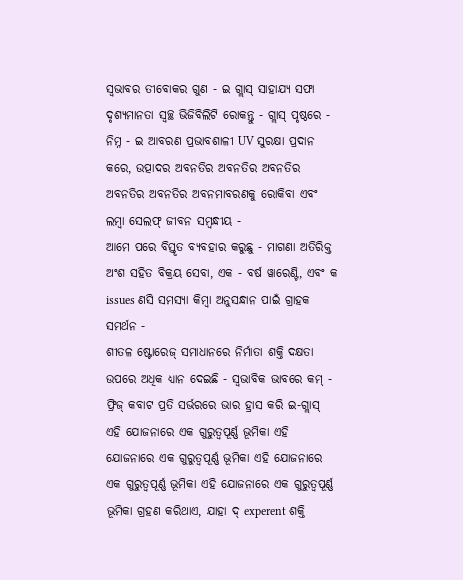ସ୍ୱଭାବର ତୀବୋକର ଗୁଣ - ଇ ଗ୍ଲାସ୍ ସାହାଯ୍ୟ ସଫା ଦୃଶ୍ୟମାନତା ସ୍ୱଚ୍ଛ ଭିଜିବିଲିଟି ରୋକନ୍ତୁ - ଗ୍ଲାସ୍ ପୃଷ୍ଠରେ -
ନିମ୍ନ - ଇ ଆବରଣ ପ୍ରଭାବଶାଳୀ UV ସୁରକ୍ଷା ପ୍ରଦାନ କରେ, ଉତ୍ପାଦର ଅବନତିର ଅବନତିର ଅବନତିର ଅବନତିର ଅବନତିର ଅବନମାବରଣକୁ ରୋକିବା ଏବଂ ଲମ୍ବା ସେଲଫ୍ ଜୀବନ ସମ୍ବନ୍ଧୀୟ -
ଆମେ ପରେ ବିସ୍ତୃତ ବ୍ୟବହାର କରୁଛୁ - ମାଗଣା ଅତିରିକ୍ତ ଅଂଶ ସହିତ ବିକ୍ରୟ ସେବା, ଏକ - ବର୍ଷ ୱାରେଣ୍ଟି, ଏବଂ କ issues ଣସି ସମସ୍ୟା କିମ୍ବା ଅନୁସନ୍ଧାନ ପାଇଁ ଗ୍ରାହକ ସମର୍ଥନ -
ଶୀତଳ ଷ୍ଟୋରେଜ୍ ସମାଧାନରେ ନିର୍ମାତା ଶକ୍ତି ଦକ୍ଷତା ଉପରେ ଅଧିକ ଧ୍ୟାନ ଦେଇଛି - ସ୍ୱଭାବିକ ଭାବରେ କମ୍ - ଫ୍ରିଜ୍ କବାଟ ପ୍ରତି ସର୍ଭରରେ ଭାର ହ୍ରାସ କରି ଇ-ଗ୍ଲାସ୍ ଏହି ଯୋଜନାରେ ଏକ ଗୁରୁତ୍ୱପୂର୍ଣ୍ଣ ଭୂମିକା ଏହି ଯୋଜନାରେ ଏକ ଗୁରୁତ୍ୱପୂର୍ଣ୍ଣ ଭୂମିକା ଏହି ଯୋଜନାରେ ଏକ ଗୁରୁତ୍ୱପୂର୍ଣ୍ଣ ଭୂମିକା ଏହି ଯୋଜନାରେ ଏକ ଗୁରୁତ୍ୱପୂର୍ଣ୍ଣ ଭୂମିକା ଗ୍ରହଣ କରିଥାଏ, ଯାହା ଦ୍ experent ଶକ୍ତି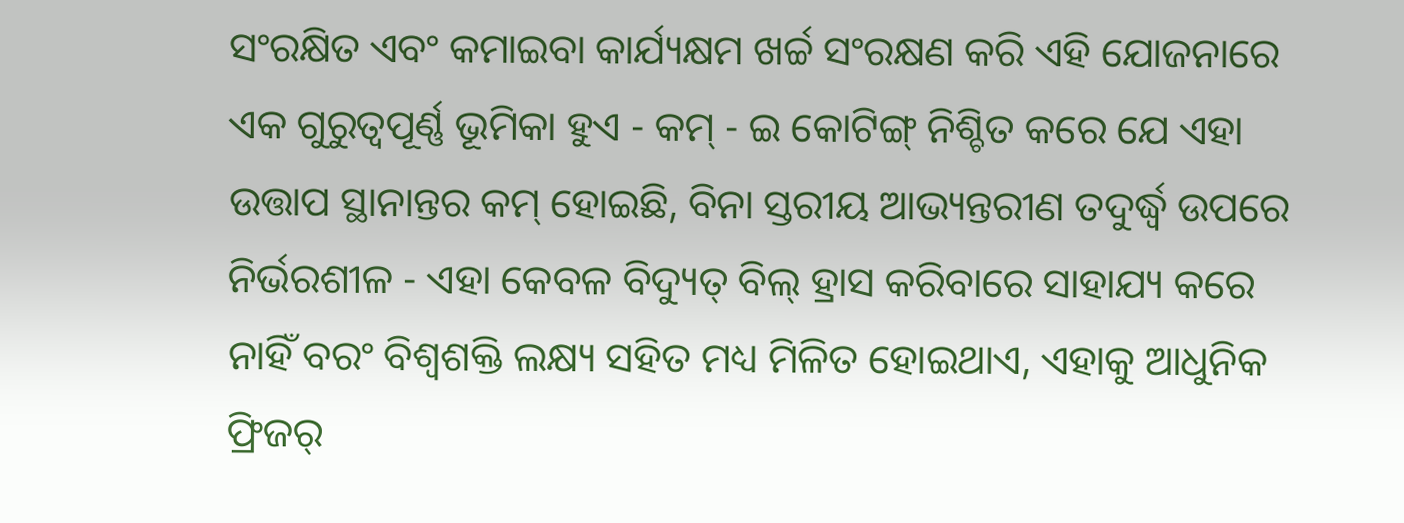ସଂରକ୍ଷିତ ଏବଂ କମାଇବା କାର୍ଯ୍ୟକ୍ଷମ ଖର୍ଚ୍ଚ ସଂରକ୍ଷଣ କରି ଏହି ଯୋଜନାରେ ଏକ ଗୁରୁତ୍ୱପୂର୍ଣ୍ଣ ଭୂମିକା ହୁଏ - କମ୍ - ଇ କୋଟିଙ୍ଗ୍ ନିଶ୍ଚିତ କରେ ଯେ ଏହା ଉତ୍ତାପ ସ୍ଥାନାନ୍ତର କମ୍ ହୋଇଛି, ବିନା ସ୍ତରୀୟ ଆଭ୍ୟନ୍ତରୀଣ ତଦୁର୍ଦ୍ଧ୍ୱ ଉପରେ ନିର୍ଭରଶୀଳ - ଏହା କେବଳ ବିଦ୍ୟୁତ୍ ବିଲ୍ ହ୍ରାସ କରିବାରେ ସାହାଯ୍ୟ କରେ ନାହିଁ ବରଂ ବିଶ୍ୱଶକ୍ତି ଲକ୍ଷ୍ୟ ସହିତ ମଧ୍ୟ ମିଳିତ ହୋଇଥାଏ, ଏହାକୁ ଆଧୁନିକ ଫ୍ରିଜର୍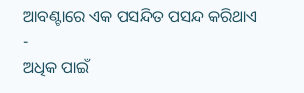ଆବଣ୍ଟାରେ ଏକ ପସନ୍ଦିତ ପସନ୍ଦ କରିଥାଏ -
ଅଧିକ ପାଇଁ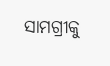ସାମଗ୍ରୀକୁ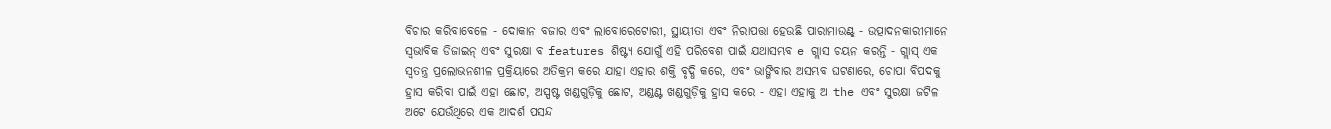ବିଚାର କରିବାବେଳେ - ଦୋକାନ ବଜାର ଏବଂ ଲାବୋରେଟୋରୀ, ସ୍ଥାୟୀତା ଏବଂ ନିରାପତ୍ତା ହେଉଛି ପାରାମାଉଣ୍ଟ୍ - ଉତ୍ପାଦନକାରୀମାନେ ସ୍ୱଭାବିକ ଡିଜାଇନ୍ ଏବଂ ସୁରକ୍ଷା ବ features ଶିଷ୍ଟ୍ୟ ଯୋଗୁଁ ଏହି ପରିବେଶ ପାଇଁ ଯଥାସମ୍ଭବ e ଗ୍ଲାସ ଚୟନ କରନ୍ତି - ଗ୍ଲାସ୍ ଏକ ସ୍ୱତନ୍ତ୍ର ପ୍ରଲୋଭନଶୀଳ ପ୍ରକ୍ରିୟାରେ ଅତିକ୍ରମ କରେ ଯାହା ଏହାର ଶକ୍ତି ବୃଦ୍ଧି କରେ, ଏବଂ ଭାଙ୍ଗିବାର ଅସମ୍ଭବ ଘଟଣାରେ, ଚୋପା ବିପଦକୁ ହ୍ରାସ କରିବା ପାଇଁ ଏହା ଛୋଟ, ଅସ୍ପଷ୍ଟ ଖଣ୍ଡଗୁଡ଼ିକୁ ଛୋଟ, ଅଣ୍ଡଣ୍ଟ ଖଣ୍ଡଗୁଡ଼ିକୁ ହ୍ରାସ କରେ - ଏହା ଏହାକୁ ଅ the ଏବଂ ସୁରକ୍ଷା ଜଟିଳ ଅଟେ ଯେଉଁଥିରେ ଏକ ଆଦର୍ଶ ପସନ୍ଦ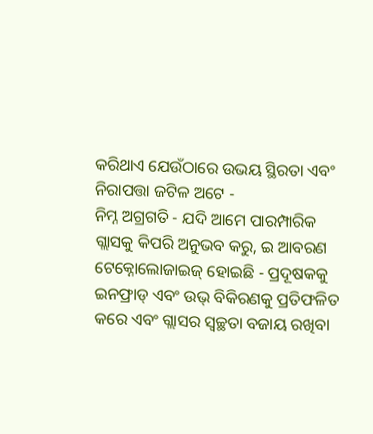କରିଥାଏ ଯେଉଁଠାରେ ଉଭୟ ସ୍ଥିରତା ଏବଂ ନିରାପତ୍ତା ଜଟିଳ ଅଟେ -
ନିମ୍ନ ଅଗ୍ରଗତି - ଯଦି ଆମେ ପାରମ୍ପାରିକ ଗ୍ଲାସକୁ କିପରି ଅନୁଭବ କରୁ, ଇ ଆବରଣ ଟେକ୍ନୋଲୋଜାଇଜ୍ ହୋଇଛି - ପ୍ରଦୂଷକକୁ ଇନଫ୍ରାଡ୍ ଏବଂ ଉଭ୍ ବିକିରଣକୁ ପ୍ରତିଫଳିତ କରେ ଏବଂ ଗ୍ଲାସର ସ୍ୱଚ୍ଛତା ବଜାୟ ରଖିବା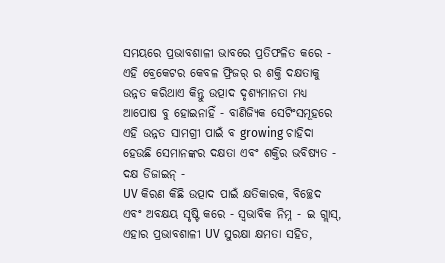ସମୟରେ ପ୍ରଭାବଶାଳୀ ଭାବରେ ପ୍ରତିଫଳିତ କରେ - ଏହି ବ୍ରେକେଟର କେବଳ ଫ୍ରିଜର୍ ର ଶକ୍ତି ଦକ୍ଷତାକୁ ଉନ୍ନତ କରିଥାଏ କିନ୍ତୁ ଉତ୍ପାଦ ଦୃଶ୍ୟମାନତା ମଧ୍ୟ ଆପୋଷ ବୁ ହୋଇନାହିଁ - ବାଣିଜ୍ୟିକ ସେଟିଂସମୂହରେ ଏହି ଉନ୍ନତ ସାମଗ୍ରୀ ପାଇଁ ବ growing ଚାହିଦା ହେଉଛି ସେମାନଙ୍କର ଦକ୍ଷତା ଏବଂ ଶକ୍ତିର ଭବିଷ୍ୟତ - ଦକ୍ଷ ଡିଜାଇନ୍ -
UV କିରଣ କିଛି ଉତ୍ପାଦ ପାଇଁ କ୍ଷତିକାରକ, ବିଚ୍ଛେଦ ଏବଂ ଅବକ୍ଷୟ ସୃଷ୍ଟି କରେ - ସ୍ୱଭାବିକ ନିମ୍ନ - ଇ ଗ୍ଲାସ୍, ଏହାର ପ୍ରଭାବଶାଳୀ UV ସୁରକ୍ଷା କ୍ଷମତା ସହିତ,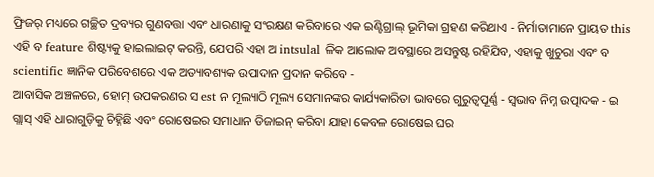ଫ୍ରିଜର୍ ମଧ୍ୟରେ ଗଚ୍ଛିତ ଦ୍ରବ୍ୟର ଗୁଣବତ୍ତା ଏବଂ ଧାରଣାକୁ ସଂରକ୍ଷଣ କରିବାରେ ଏକ ଇଣ୍ଟିଗ୍ରାଲ୍ ଭୂମିକା ଗ୍ରହଣ କରିଥାଏ - ନିର୍ମାତାମାନେ ପ୍ରାୟତ this ଏହି ବ feature ଶିଷ୍ଟ୍ୟକୁ ହାଇଲାଇଟ୍ କରନ୍ତି, ଯେପରି ଏହା ଅ intsulal ଳିକ ଆଲୋକ ଅବସ୍ଥାରେ ଅସନ୍ତୁଷ୍ଟ ରହିଯିବ, ଏହାକୁ ଖୁଚୁରା ଏବଂ ବ scientific ଜ୍ଞାନିକ ପରିବେଶରେ ଏକ ଅତ୍ୟାବଶ୍ୟକ ଉପାଦାନ ପ୍ରଦାନ କରିବେ -
ଆବାସିକ ଅଞ୍ଚଳରେ, ହୋମ୍ ଉପକରଣର ସ est ନ ମୂଲ୍ୟାଠି ମୂଲ୍ୟ ସେମାନଙ୍କର କାର୍ଯ୍ୟକାରିତା ଭାବରେ ଗୁରୁତ୍ୱପୂର୍ଣ୍ଣ - ସ୍ୱଭାବ ନିମ୍ନ ଉତ୍ପାଦକ - ଇ ଗ୍ଲାସ୍ ଏହି ଧାରାଗୁଡ଼ିକୁ ଚିହ୍ନିଛି ଏବଂ ରୋଷେଇର ସମାଧାନ ଡିଜାଇନ୍ କରିବା ଯାହା କେବଳ ରୋଷେଇ ଘର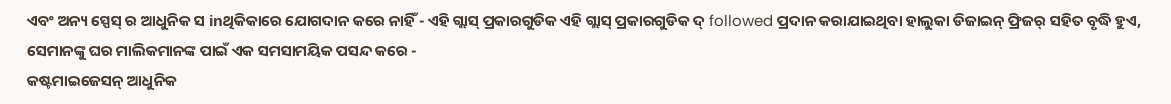ଏବଂ ଅନ୍ୟ ସ୍ପେସ୍ ର ଆଧୁନିକ ସ inଥିକିକାରେ ଯୋଗଦାନ କରେ ନାହିଁ - ଏହି ଗ୍ଲାସ୍ ପ୍ରକାରଗୁଡିକ ଏହି ଗ୍ଲାସ୍ ପ୍ରକାରଗୁଡିକ ଦ୍ followed ପ୍ରଦାନ କରାଯାଇଥିବା ହାଲୁକା ଡିଜାଇନ୍ ଫ୍ରିଜର୍ ସହିତ ବୃଦ୍ଧି ହୁଏ, ସେମାନଙ୍କୁ ଘର ମାଲିକମାନଙ୍କ ପାଇଁ ଏକ ସମସାମୟିକ ପସନ୍ଦ କରେ -
କଷ୍ଟମାଇଜେସନ୍ ଆଧୁନିକ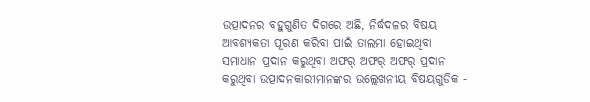ଉତ୍ପାଦନର ବହୁଗୁଣିତ ଦିଗରେ ଅଛି, ନିର୍ଦ୍ଧଦଳର ବିଷୟ ଆବଶ୍ୟକତା ପୂରଣ କରିବା ପାଇଁ ତାଲମା ହୋଇଥିବା ସମାଧାନ ପ୍ରଦାନ କରୁଥିବା ଅଫର୍ ଅଫର୍ ଅଫର୍ ପ୍ରଦାନ କରୁଥିବା ଉତ୍ପାଦନକାରୀମାନଙ୍କର ଉଲ୍ଲେଖନୀୟ ବିଷୟଗୁଡିକ -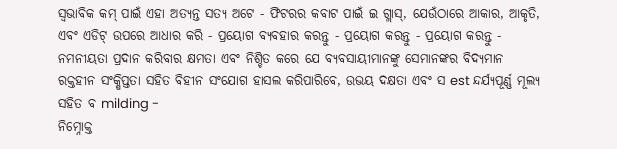ସ୍ୱଭାବିକ କମ୍ ପାଇଁ ଏହା ଅତ୍ୟନ୍ତ ସତ୍ୟ ଅଟେ - ଫିଟରର କବାଟ ପାଇଁ ଇ ଗ୍ଲାସ୍, ଯେଉଁଠାରେ ଆକାର, ଆକୃତି, ଏବଂ ଏଡିଟ୍ ଉପରେ ଆଧାର କରି - ପ୍ରୟୋଗ ବ୍ୟବହାର କରନ୍ତୁ - ପ୍ରୟୋଗ କରନ୍ତୁ - ପ୍ରୟୋଗ କରନ୍ତୁ - ନମନୀୟତା ପ୍ରଦାନ କରିବାର କ୍ଷମତା ଏବଂ ନିଶ୍ଚିତ କରେ ଯେ ବ୍ୟବସାୟୀମାନଙ୍କୁ ସେମାନଙ୍କର ବିଦ୍ୟମାନ ରକ୍ତହୀନ ସଂକ୍ଷିପ୍ତତା ସହିତ ବିହୀନ ସଂଯୋଗ ହାସଲ କରିପାରିବେ, ଉଭୟ ଦକ୍ଷତା ଏବଂ ସ est ନ୍ଦର୍ଯ୍ୟପୂର୍ଣ୍ଣ ମୂଲ୍ୟ ସହିତ ବ milding -
ନିମ୍ନୋକ୍ତ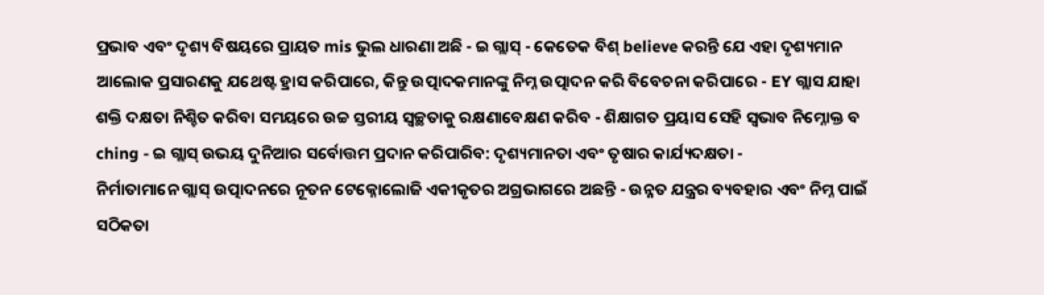ପ୍ରଭାବ ଏବଂ ଦୃଶ୍ୟ ବିଷୟରେ ପ୍ରାୟତ mis ଭୁଲ ଧାରଣା ଅଛି - ଇ ଗ୍ଲାସ୍ - କେତେକ ବିଶ୍ believe କରନ୍ତି ଯେ ଏହା ଦୃଶ୍ୟମାନ ଆଲୋକ ପ୍ରସାରଣକୁ ଯଥେଷ୍ଟ ହ୍ରାସ କରିପାରେ, କିନ୍ତୁ ଉତ୍ପାଦକମାନଙ୍କୁ ନିମ୍ନ ଉତ୍ପାଦନ କରି ବିବେଚନା କରିପାରେ - EY ଗ୍ଲାସ ଯାହା ଶକ୍ତି ଦକ୍ଷତା ନିଶ୍ଚିତ କରିବା ସମୟରେ ଉଚ୍ଚ ସ୍ତରୀୟ ସ୍ୱଚ୍ଛତାକୁ ରକ୍ଷଣାବେକ୍ଷଣ କରିବ - ଶିକ୍ଷାଗତ ପ୍ରୟାସ ସେହି ସ୍ୱଭାବ ନିମ୍ନୋକ୍ତ ବ ching - ଇ ଗ୍ଲାସ୍ ଉଭୟ ଦୁନିଆର ସର୍ବୋତ୍ତମ ପ୍ରଦାନ କରିପାରିବ: ଦୃଶ୍ୟମାନତା ଏବଂ ତୃଷାର କାର୍ଯ୍ୟଦକ୍ଷତା -
ନିର୍ମାତାମାନେ ଗ୍ଲାସ୍ ଉତ୍ପାଦନରେ ନୂତନ ଟେକ୍ନୋଲୋଜି ଏକୀକୃତର ଅଗ୍ରଭାଗରେ ଅଛନ୍ତି - ଉନ୍ନତ ଯନ୍ତ୍ରର ବ୍ୟବହାର ଏବଂ ନିମ୍ନ ପାଇଁ ସଠିକତା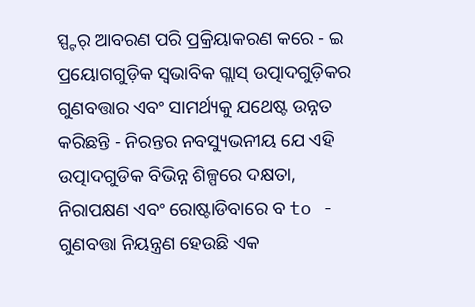ସ୍ପ୍ଟର୍ ଆବରଣ ପରି ପ୍ରକ୍ରିୟାକରଣ କରେ - ଇ ପ୍ରୟୋଗଗୁଡ଼ିକ ସ୍ୱଭାବିକ ଗ୍ଲାସ୍ ଉତ୍ପାଦଗୁଡ଼ିକର ଗୁଣବତ୍ତାର ଏବଂ ସାମର୍ଥ୍ୟକୁ ଯଥେଷ୍ଟ ଉନ୍ନତ କରିଛନ୍ତି - ନିରନ୍ତର ନବସ୍ୟୁଭନୀୟ ଯେ ଏହି ଉତ୍ପାଦଗୁଡିକ ବିଭିନ୍ନ ଶିଳ୍ପରେ ଦକ୍ଷତା, ନିରାପକ୍ଷଣ ଏବଂ ରୋଷ୍ଟାଡିବାରେ ବ to -
ଗୁଣବତ୍ତା ନିୟନ୍ତ୍ରଣ ହେଉଛି ଏକ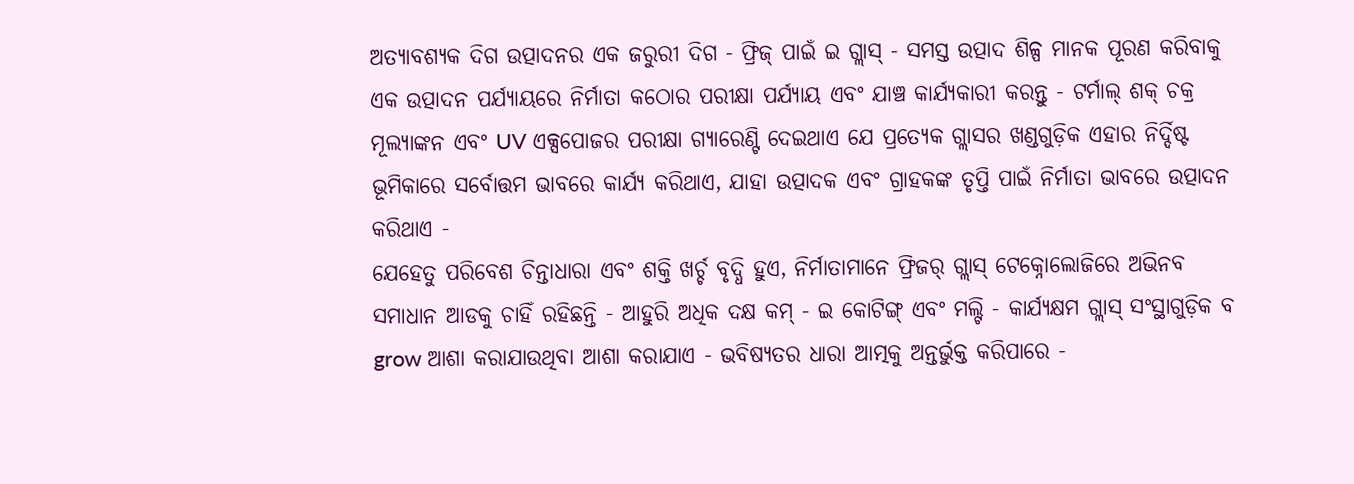ଅତ୍ୟାବଶ୍ୟକ ଦିଗ ଉତ୍ପାଦନର ଏକ ଜରୁରୀ ଦିଗ - ଫ୍ରିଜ୍ ପାଇଁ ଇ ଗ୍ଲାସ୍ - ସମସ୍ତ ଉତ୍ପାଦ ଶିଳ୍ପ ମାନକ ପୂରଣ କରିବାକୁ ଏକ ଉତ୍ପାଦନ ପର୍ଯ୍ୟାୟରେ ନିର୍ମାତା କଠୋର ପରୀକ୍ଷା ପର୍ଯ୍ୟାୟ ଏବଂ ଯାଞ୍ଚ କାର୍ଯ୍ୟକାରୀ କରନ୍ତୁ - ଟର୍ମାଲ୍ ଶକ୍ ଚକ୍ର ମୂଲ୍ୟାଙ୍କନ ଏବଂ UV ଏକ୍ସପୋଜର ପରୀକ୍ଷା ଗ୍ୟାରେଣ୍ଟି ଦେଇଥାଏ ଯେ ପ୍ରତ୍ୟେକ ଗ୍ଲାସର ଖଣ୍ଡଗୁଡ଼ିକ ଏହାର ନିର୍ଦ୍ଦିଷ୍ଟ ଭୂମିକାରେ ସର୍ବୋତ୍ତମ ଭାବରେ କାର୍ଯ୍ୟ କରିଥାଏ, ଯାହା ଉତ୍ପାଦକ ଏବଂ ଗ୍ରାହକଙ୍କ ତୃପ୍ତି ପାଇଁ ନିର୍ମାତା ଭାବରେ ଉତ୍ପାଦନ କରିଥାଏ -
ଯେହେତୁ ପରିବେଶ ଚିନ୍ତାଧାରା ଏବଂ ଶକ୍ତି ଖର୍ଚ୍ଚ ବୃଦ୍ଧି ହୁଏ, ନିର୍ମାତାମାନେ ଫ୍ରିଜର୍ ଗ୍ଲାସ୍ ଟେକ୍ନୋଲୋଜିରେ ଅଭିନବ ସମାଧାନ ଆଡକୁ ଚାହିଁ ରହିଛନ୍ତି - ଆହୁରି ଅଧିକ ଦକ୍ଷ କମ୍ - ଇ କୋଟିଙ୍ଗ୍ ଏବଂ ମଲ୍ଟି - କାର୍ଯ୍ୟକ୍ଷମ ଗ୍ଲାସ୍ ସଂସ୍ଥାଗୁଡ଼ିକ ବ grow ଆଶା କରାଯାଉଥିବା ଆଶା କରାଯାଏ - ଭବିଷ୍ୟତର ଧାରା ଆତ୍ମକୁ ଅନ୍ତର୍ଭୁକ୍ତ କରିପାରେ -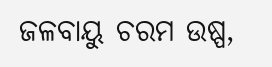ଜଳବାୟୁ ଚରମ ଉଷ୍ପ,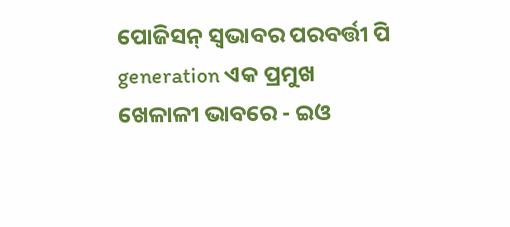ପୋଜିସନ୍ ସ୍ୱଭାବର ପରବର୍ତ୍ତୀ ପି generation ଏକ ପ୍ରମୁଖ ଖେଳାଳୀ ଭାବରେ - ଇଓ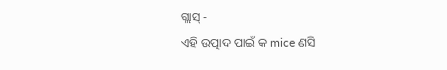ଗ୍ଲାସ୍ -
ଏହି ଉତ୍ପାଦ ପାଇଁ କ mice ଣସି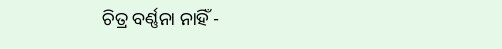ଚିତ୍ର ବର୍ଣ୍ଣନା ନାହିଁ -